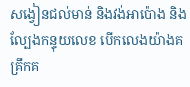សង្វៀនជល់មាន់ និងវង់អាប៉ោង និងល្បែងកន្ទុយលេខ បើកលេងយ៉ាងគគ្រឹកគ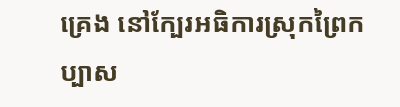គ្រេង នៅក្បែរអធិការស្រុកព្រៃកប្បាស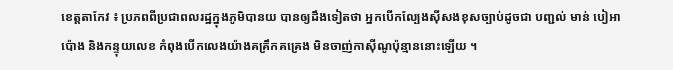ខេត្តតាកែវ ៖ ប្រភពពីប្រជាពលរដ្ឋក្នុងភូមិបានយ បានឲ្យដឹងទៀតថា អ្នកបើកល្បែងស៊ីសងខុសច្បាប់ដូចជា បញ្ជល់ មាន់ បៀអាប៉ោង និងកន្ទុយលេខ កំពុងបើកលេងយ៉ាងគគ្រឹកគគ្រេង មិនចាញ់កាស៊ីណូប៉ុន្មាននោះឡើយ ។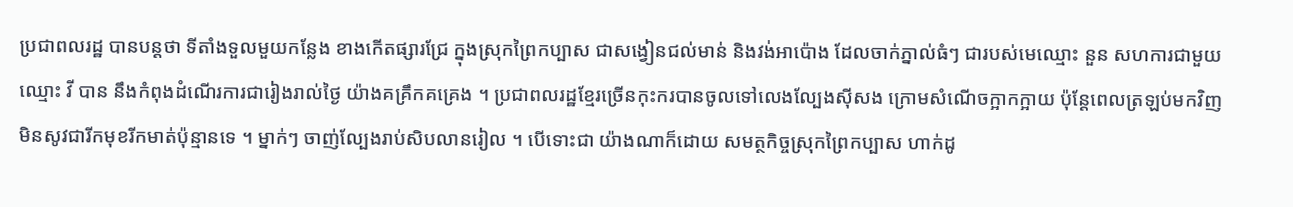ប្រជាពលរដ្ឋ បានបន្ដថា ទីតាំងទួលមួយកន្លែង ខាងកើតផ្សារជ្រែ ក្នុងស្រុកព្រៃកប្បាស ជាសង្វៀនជល់មាន់ និងវង់អាប៉ោង ដែលចាក់ភ្នាល់ធំៗ ជារបស់មេឈ្មោះ នួន សហការជាមួយឈ្មោះ វី បាន នឹងកំពុងដំណើរការជារៀងរាល់ថ្ងៃ យ៉ាងគគ្រឹកគគ្រេង ។ ប្រជាពលរដ្ឋខ្មែរច្រើនកុះករបានចូលទៅលេងល្បែងស៊ីសង ក្រោមសំណើចក្អាកក្អាយ ប៉ុន្តែពេលត្រឡប់មកវិញ មិនសូវជារីកមុខរីកមាត់ប៉ុន្មានទេ ។ ម្នាក់ៗ ចាញ់ល្បែងរាប់សិបលានរៀល ។ បើទោះជា យ៉ាងណាក៏ដោយ សមត្ថកិច្ចស្រុកព្រៃកប្បាស ហាក់ដូ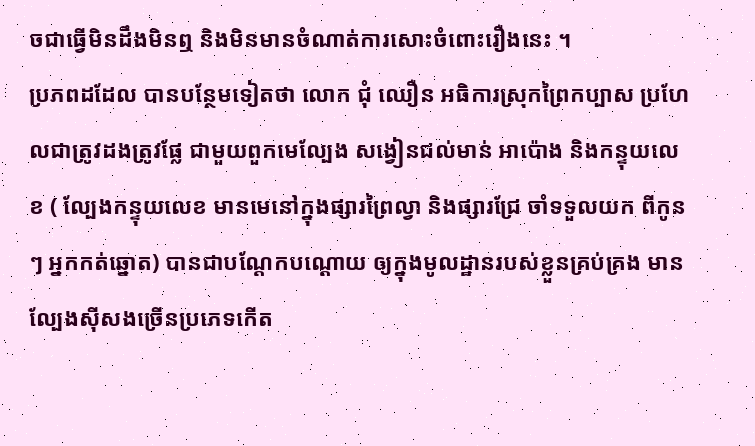ចជាធ្វើមិនដឹងមិនឮ និងមិនមានចំណាត់ការសោះចំពោះរឿងនេះ ។
ប្រភពដដែល បានបន្ថែមទៀតថា លោក ជុំ ឈឿន អធិការស្រុកព្រៃកប្បាស ប្រហែលជាត្រូវដងត្រូវផ្លែ ជាមួយពួកមេល្បែង សង្វៀនជល់មាន់ អាប៉ោង និងកន្ទុយលេខ ( ល្បែងកន្ទុយលេខ មានមេនៅក្នុងផ្សារព្រៃល្វា និងផ្សារជ្រែ ចាំទទួលយក ពីកូនៗ អ្នកកត់ឆ្នោត) បានជាបណ្ដែកបណ្ដោយ ឲ្យក្នុងមូលដ្ឋានរបស់ខ្លួនគ្រប់គ្រង មានល្បែងស៊ីសងច្រើនប្រភេទកើត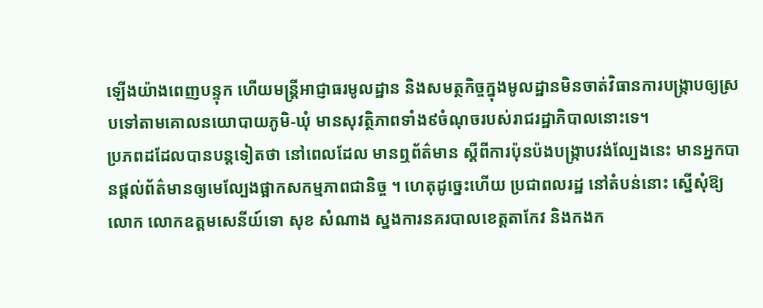ឡើងយ៉ាងពេញបន្ទុក ហើយមន្ត្រីអាជ្ញាធរមូលដ្ឋាន និងសមត្ថកិច្ចក្នុងមូលដ្ឋានមិនចាត់វិធានការបង្ក្រាបឲ្យស្របទៅតាមគោលនយោបាយភូមិ-ឃុំ មានសុវត្ថិភាពទាំង៩ចំណុចរបស់រាជរដ្ឋាភិបាលនោះទេ។
ប្រភពដដែលបានបន្ដទៀតថា នៅពេលដែល មានឮព័ត៌មាន ស្តីពីការប៉ុនប៉ងបង្ក្រាបវង់ល្បែងនេះ មានអ្នកបានផ្តល់ព័ត៌មានឲ្យមេល្បែងផ្អាកសកម្មភាពជានិច្ច ។ ហេតុដូច្នេះហើយ ប្រជាពលរដ្ឋ នៅតំបន់នោះ ស្នើសុំឱ្យលោក លោកឧត្តមសេនីយ៍ទោ សុខ សំណាង ស្នងការនគរបាលខេត្តតាកែវ និងកងក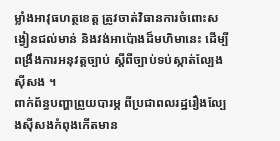ម្លាំងអាវុធហត្ថខេត្ត ត្រូវចាត់វិធានការចំពោះសង្វៀនជល់មាន់ និងវង់អាប៉ោងដ៏មហិមានេះ ដើម្បីពង្រឹងការអនុវត្តច្បាប់ ស្តីពីច្បាប់ទប់ស្កាត់ល្បែងស៊ីសង ។
ពាក់ព័ន្ធបញ្ហាព្រួយបារម្ភ ពីប្រជាពលរដ្ឋរឿងល្បែងស៊ីសងកំពុងកើតមាន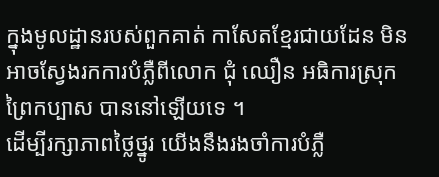ក្នុងមូលដ្ឋានរបស់ពួកគាត់ កាសែតខ្មែរជាយដែន មិនអាចស្វែងរកការបំភ្លឺពីលោក ជុំ ឈឿន អធិការស្រុកព្រៃកប្បាស បាននៅឡើយទេ ។
ដើម្បីរក្សាភាពថ្លៃថ្នូរ យើងនឹងរងចាំការបំភ្លឺ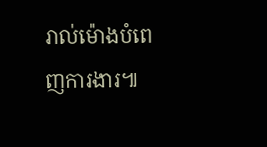រាល់ម៉ោងបំពេញការងារ៕